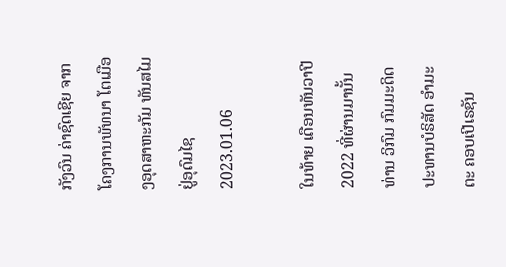ກັງວົນ ຄ່າຊົດເຊີຍ ຈາກໂຄງການພັທນາ ໂຕເມືອງອຸດສາຫະກັມ ທັນສໄມ ຢູ່ອຸດົມໄຊ
2023.01.06

ໃນທ້າຍ ເດືອນທັນວາປີ 2022 ທີ່ຜ່ານມານັ້ນ ທ່ານ ວິກົມ ກົມມະດິດ ປະທານບໍຣິສັດ ອຳມະຕະ ຄອບເປີເຣຊັນ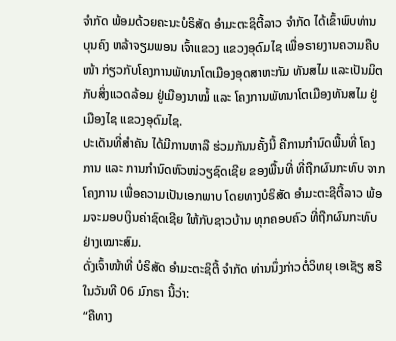ຈຳກັດ ພ້ອມດ້ວຍຄະນະບໍຣິສັດ ອຳມະຕະຊິຕີ້ລາວ ຈຳກັດ ໄດ້ເຂົ້າພົບທ່ານ ບຸນຄົງ ຫລ້າຈຽມພອນ ເຈົ້າແຂວງ ແຂວງອຸດົມໄຊ ເພື່ອຣາຍງານຄວາມຄືບໜ້າ ກ່ຽວກັບໂຄງການພັທນາໂຕເມືອງອຸດສາຫະກັມ ທັນສໄມ ແລະເປັນມິຕກັບສິ່ງແວດລ້ອມ ຢູ່ເມືອງນາໝໍ້ ແລະ ໂຄງການພັທນາໂຕເມືອງທັນສໄມ ຢູ່ເມືອງໄຊ ແຂວງອຸດົມໄຊ.
ປະເດັນທີ່ສຳຄັນ ໄດ້ມີການຫາລື ຮ່ວມກັນນຄັ້ງນີ້ ຄືການກຳນົດພື້ນທີ່ ໂຄງການ ແລະ ການກຳນົດຫົວໜ່ວຽຊົດເຊີຍ ຂອງພື້ນທີ່ ທີ່ຖືກຜົນກະທົບ ຈາກໂຄງການ ເພື່ອຄວາມເປັນເອກພາບ ໂດຍທາງບໍຣິສັດ ອຳມະຕະຊີຕີ້ລາວ ພ້ອມຈະມອບເງິນຄ່າຊົດເຊີຍ ໃຫ້ກັບຊາວບ້ານ ທຸກຄອບຄົວ ທີ່ຖືກຜົນກະທົບ ຢ່າງເໝາະສົມ.
ດັ່ງເຈົ້າໜ້າທີ່ ບໍຣິສັດ ອຳມະຕະຊິຕີ້ ຈຳກັດ ທ່ານນຶ່ງກ່າວຕໍ່ວິທຍຸ ເອເຊັຽ ສຣີ ໃນວັນທີ 06 ມົກຣາ ນີ້ວ່າ:
“ຄືທາງ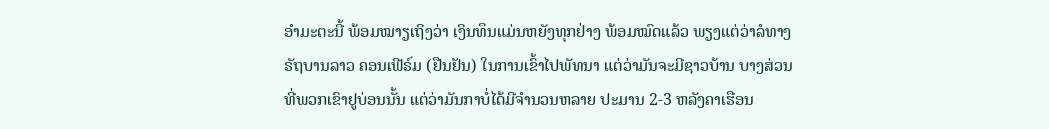ອຳມະຕະນີ້ ພ້ອມໝາຽເຖິງວ່າ ເງິນທຶນແມ່ນຫຍັງທຸກຢ່າງ ພ້ອມໝົດແລ້ວ ພຽງແຕ່ວ່າລໍທາງຣັຖບານລາວ ຄອນເຟີຣ໌ມ (ຢືນຢັນ) ໃນການເຂົ້າໄປພັທນາ ແຕ່ວ່າມັນຈະມີຊາວບ້ານ ບາງສ່ວນທີ່ພວກເຂົາຢູບ່ອນນັ້ນ ແຕ່ວ່າມັນກາບໍ່ໄດ້ມີຈຳນວນຫລາຍ ປະມານ 2-3 ຫລັງຄາເຮືອນ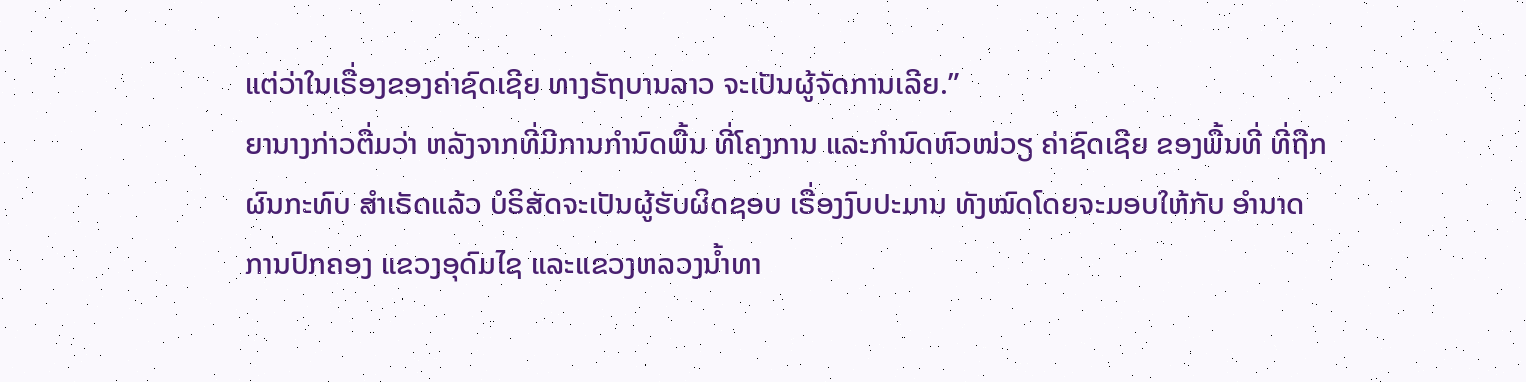ແຕ່ວ່າໃນເຣື່ອງຂອງຄ່າຊົດເຊີຍ ທາງຣັຖບານລາວ ຈະເປັນຜູ້ຈັດການເລີຍ.”
ຍານາງກ່າວຕື່ມວ່າ ຫລັງຈາກທີ່ມີການກຳນົດພື້ນ ທີ່ໂຄງການ ແລະກຳນົດຫົວໜ່ວຽ ຄ່າຊົດເຊີຍ ຂອງພື້ນທີ່ ທີ່ຖືກຜົນກະທົບ ສຳເຣັດແລ້ວ ບໍຣິສັດຈະເປັນຜູ້ຮັບຜິດຊອບ ເຣື່ອງງົບປະມານ ທັງໝົດໂດຍຈະມອບໃຫ້ກັບ ອຳນາດການປົກຄອງ ແຂວງອຸດົມໄຊ ແລະແຂວງຫລວງນໍ້າທາ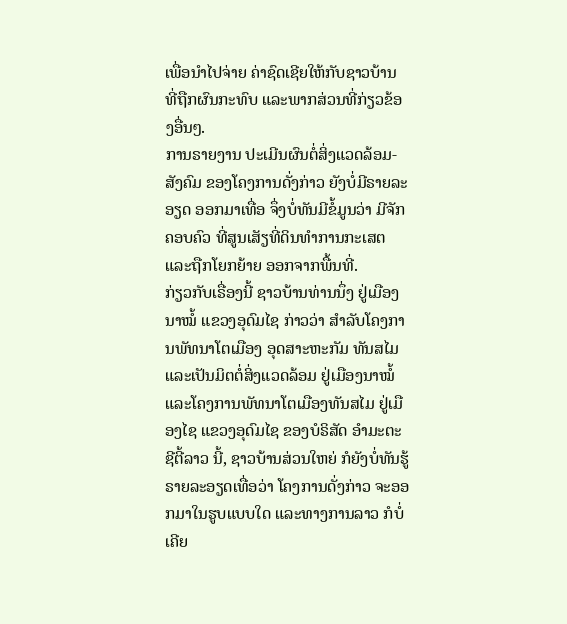ເພື່ອນຳໄປຈ່າຍ ຄ່າຊົດເຊີຍໃຫ້ກັບຊາວບ້ານ ທີ່ຖືກຜົນກະທົບ ແລະພາກສ່ວນທີ່ກ່ຽວຂ້ອງອື່ນໆ.
ການຣາຍງານ ປະເມີນຜົນຕໍ່ສິ່ງແວດລ້ອມ-ສັງຄົມ ຂອງໂຄງການດັ່ງກ່າວ ຍັງບໍ່ມີຣາຍລະອຽດ ອອກມາເທື່ອ ຈຶ່ງບໍ່ທັນມີຂໍ້ມູນວ່າ ມີຈັກຄອບຄົວ ທີ່ສູນເສັຽທີ່ດິນທຳການກະເສຕ ແລະຖືກໂຍກຍ້າຍ ອອກຈາກພື້ນທີ່.
ກ່ຽວກັບເຣື່ອງນີ້ ຊາວບ້ານທ່ານນຶ່ງ ຢູ່ເມືອງນາໝໍ້ ແຂວງອຸດົມໄຊ ກ່າວວ່າ ສຳລັບໂຄງການພັທນາໂຕເມືອງ ອຸດສາະຫະກັມ ທັນສໄມ ແລະເປັນມິຕຕໍ່ສິ່ງແວດລ້ອມ ຢູ່ເມືອງນາໝໍ້ ແລະໂຄງການພັທນາໂຕເມືອງທັນສໄມ ຢູ່ເມືອງໄຊ ແຂວງອຸດົມໄຊ ຂອງບໍຣິສັດ ອຳມະຕະຊີຕີ້ລາວ ນີ້, ຊາວບ້ານສ່ວນໃຫຍ່ ກໍຍັງບໍ່ທັນຮູ້ຣາຍລະອຽດເທື່ອວ່າ ໂຄງການດັ່ງກ່າວ ຈະອອກມາໃນຮູບແບບໃດ ແລະທາງການລາວ ກໍບໍ່ເຄີຍ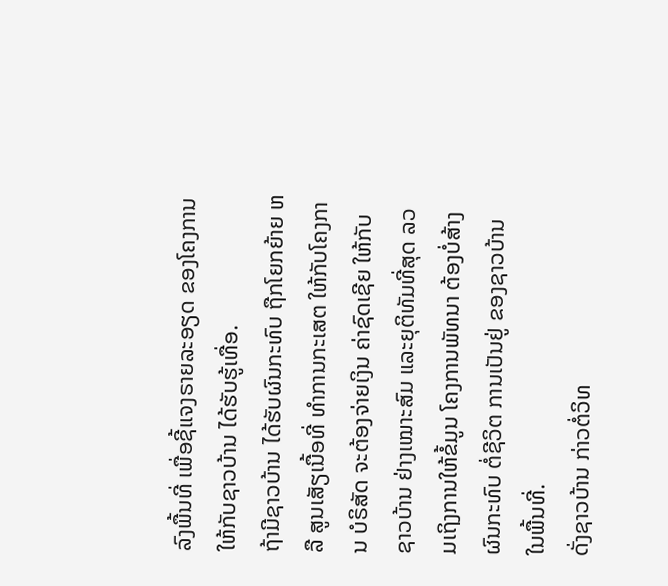ລົງພື້ນທີ່ ເພື່ອຊີ້ແຈງຣາຍລະອຽດ ຂອງໂຄງການ ໃຫ້ກັບຊາວບ້ານ ໄດ້ຮັບຮູ້ເທື່ອ.
ຖ້າມີຊາວບ້ານ ໄດ້ຮັບຜົນກະທົບ ຖືກໂຍກຍ້າຍ ຫລື ສູນເສັຽເນື້ອທີ່ ທຳການກະເສຕ ໃຫ້ກັບໂຄງການ ບໍຣິສັດ ຈະຕ້ອງຈ່າຍເງິນ ຄ່າຊົດເຊີຍ ໃຫ້ກັບຊາວບ້ານ ຢ່າງເໝາະສົມ ແລະຍຸຕິທັມທີ່ສຸດ ລວມເຖິງການໃຫ້ຂໍ້ມູນ ໂຄງການພັທນາ ຕ້ອງບໍ່ສ້າງຜົນກະທົບ ຕໍ່ຊີວິຕ ການເປັນຢູ່ ຂອງຊາວບ້ານ ໃນພື້ນທີ່.
ດັ່ງຊາວບ້ານ ກ່າວຕໍ່ວິທ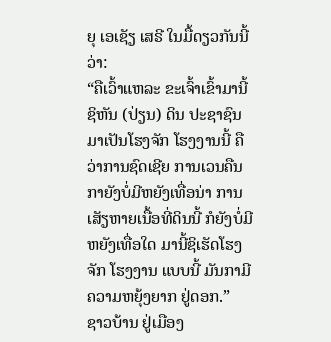ຍຸ ເອເຊັຽ ເສຣີ ໃນມື້ດຽວກັນນີ້ວ່າ:
“ຄືເວົ້າແຫລະ ຂະເຈົ້າເຂົ້າມານີ້ຊິຫັນ (ປ່ຽນ) ດິນ ປະຊາຊົນມາເປັນໂຮງຈັກ ໂຮງງານນີ້ ຄືວ່າການຊົດເຊີຍ ການເວນຄືນ ກາຍັງບໍ່ມີຫຍັງເທື່ອນ່າ ການເສັຽຫາຍເນື້ອທີ່ດິນນີ້ ກໍຍັງບໍ່ມີຫຍັງເທື່ອໃດ ມານີ້ຊິເຮັດໂຮງຈັກ ໂຮງງານ ແບບນີ້ ມັນກາມີຄວາມຫຍຸ້ງຍາກ ຢູ່ດອກ.”
ຊາວບ້ານ ຢູ່ເມືອງ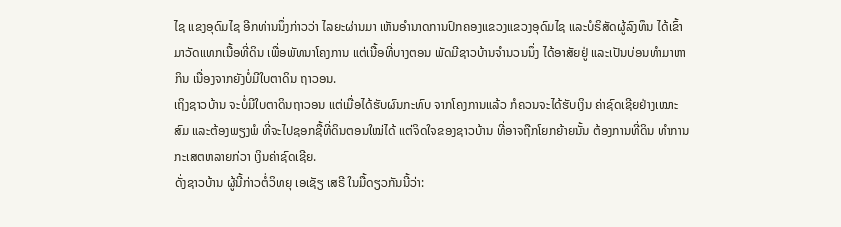ໄຊ ແຂງອຸດົມໄຊ ອີກທ່ານນຶ່ງກ່າວວ່າ ໄລຍະຜ່ານມາ ເຫັນອຳນາດການປົກຄອງແຂວງແຂວງອຸດົມໄຊ ແລະບໍຣິສັດຜູ້ລົງທຶນ ໄດ້ເຂົ້າມາວັດແທກເນື້ອທີ່ດິນ ເພື່ອພັທນາໂຄງການ ແຕ່ເນື້ອທີ່ບາງຕອນ ພັດມີຊາວບ້ານຈຳນວນນຶ່ງ ໄດ້ອາສັຍຢູ່ ແລະເປັນບ່ອນທຳມາຫາກິນ ເນື່ອງຈາກຍັງບໍ່ມີໃບຕາດິນ ຖາວອນ.
ເຖິງຊາວບ້ານ ຈະບໍ່ມີໃບຕາດິນຖາວອນ ແຕ່ເມື່ອໄດ້ຮັບຜົນກະທົບ ຈາກໂຄງການແລ້ວ ກໍຄວນຈະໄດ້ຮັບເງິນ ຄ່າຊົດເຊີຍຢ່າງເໝາະສົມ ແລະຕ້ອງພຽງພໍ ທີ່ຈະໄປຊອກຊື້ທີ່ດິນຕອນໃໝ່ໄດ້ ແຕ່ຈິດໃຈຂອງຊາວບ້ານ ທີ່ອາຈຖືກໂຍກຍ້າຍນັ້ນ ຕ້ອງການທີ່ດິນ ທຳການກະເສຕຫລາຍກ່ວາ ເງິນຄ່າຊົດເຊີຍ.
ດັ່ງຊາວບ້ານ ຜູ້ນີ້ກ່າວຕໍ່ວິທຍຸ ເອເຊັຽ ເສຣີ ໃນມື້ດຽວກັນນີ້ວ່າ: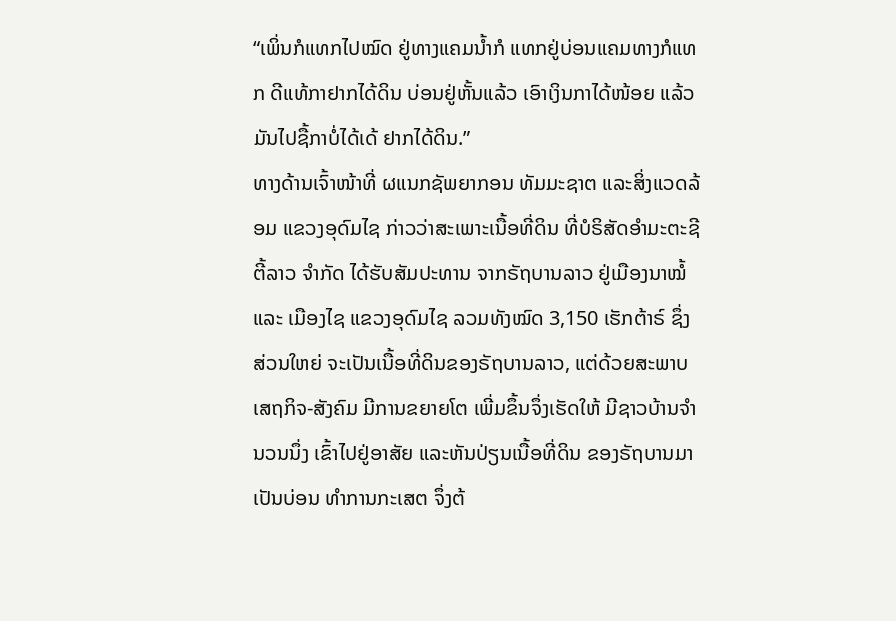“ເພິ່ນກໍແທກໄປໝົດ ຢູ່ທາງແຄມນໍ້າກໍ ແທກຢູ່ບ່ອນແຄມທາງກໍແທກ ດີແທ້ກາຢາກໄດ້ດິນ ບ່ອນຢູ່ຫັ້ນແລ້ວ ເອົາເງິນກາໄດ້ໜ້ອຍ ແລ້ວມັນໄປຊື້ກາບໍ່ໄດ້ເດ້ ຢາກໄດ້ດິນ.”
ທາງດ້ານເຈົ້າໜ້າທີ່ ຜແນກຊັພຍາກອນ ທັມມະຊາຕ ແລະສິ່ງແວດລ້ອມ ແຂວງອຸດົມໄຊ ກ່າວວ່າສະເພາະເນື້ອທີ່ດິນ ທີ່ບໍຣິສັດອຳມະຕະຊີຕີ້ລາວ ຈຳກັດ ໄດ້ຮັບສັມປະທານ ຈາກຣັຖບານລາວ ຢູ່ເມືອງນາໝໍ້ ແລະ ເມືອງໄຊ ແຂວງອຸດົມໄຊ ລວມທັງໝົດ 3,150 ເຮັກຕ້າຣ໌ ຊຶ່ງສ່ວນໃຫຍ່ ຈະເປັນເນື້ອທີ່ດິນຂອງຣັຖບານລາວ, ແຕ່ດ້ວຍສະພາບເສຖກິຈ-ສັງຄົມ ມີການຂຍາຍໂຕ ເພີ່ມຂຶ້ນຈຶ່ງເຮັດໃຫ້ ມີຊາວບ້ານຈຳນວນນຶ່ງ ເຂົ້າໄປຢູ່ອາສັຍ ແລະຫັນປ່ຽນເນື້ອທີ່ດິນ ຂອງຣັຖບານມາເປັນບ່ອນ ທຳການກະເສຕ ຈຶ່ງຕ້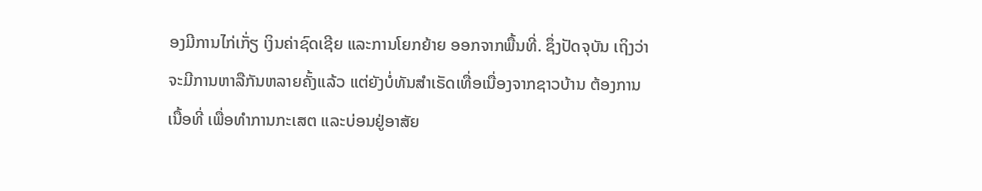ອງມີການໄກ່ເກັ່ຽ ເງິນຄ່າຊົດເຊີຍ ແລະການໂຍກຍ້າຍ ອອກຈາກພື້ນທີ່. ຊຶ່ງປັດຈຸບັນ ເຖິງວ່າຈະມີການຫາລືກັນຫລາຍຄັ້ງແລ້ວ ແຕ່ຍັງບໍ່ທັນສຳເຣັດເທື່ອເນື່ອງຈາກຊາວບ້ານ ຕ້ອງການເນື້ອທີ່ ເພື່ອທຳການກະເສຕ ແລະບ່ອນຢູ່ອາສັຍ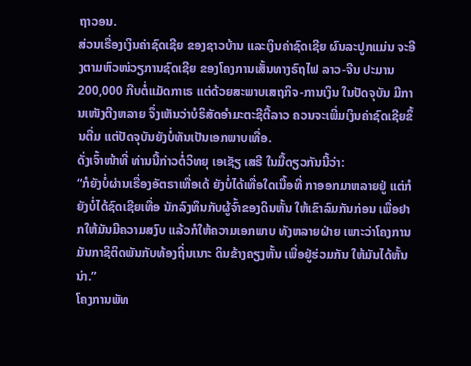ຖາວອນ.
ສ່ວນເຣື່ອງເງິນຄ່າຊົດເຊີຍ ຂອງຊາວບ້ານ ແລະເງິນຄ່າຊົດເຊີຍ ຜົນລະປູກແມ່ນ ຈະອີງຕາມຫົວໜ່ວຽການຊົດເຊີຍ ຂອງໂຄງການເສັ້ນທາງຣົຖໄຟ ລາວ-ຈີນ ປະມານ 200,000 ກີບຕໍ່ແມັດກາເຣ ແຕ່ດ້ວຍສະພາບເສຖກິຈ-ການເງິນ ໃນປັດຈຸບັນ ມີການເໜັງຕີງຫລາຍ ຈຶ່ງເຫັນວ່າບໍຣິສັດອຳມະຕະຊີຕີ້ລາວ ຄວນຈະເພີ່ມເງິນຄ່າຊົດເຊີຍຂຶ້ນຕື່ມ ແຕ່ປັດຈຸບັນຍັງບໍ່ທັນເປັນເອກພາບເທື່ອ.
ດັ່ງເຈົ້າໜ້າທີ່ ທ່ານນີ້ກ່າວຕໍ່ວິທຍຸ ເອເຊັຽ ເສຣີ ໃນມື້ດຽວກັນນີ້ວ່າ:
“ກໍຍັງບໍ່ຜ່ານເຣື່ອງອັຕຣາເທື່ອເດ້ ຍັງບໍ່ໄດ້ເທື່ອໃດເນື້ອທີ່ ກາອອກມາຫລາຍຢູ່ ແຕ່ກໍຍັງບໍ່ໄດ້ຊົດເຊີຍເທື່ອ ນັກລົງທຶນກັບຜູ້ຈົ້າຂອງດິນຫັ້ນ ໃຫ້ເຂົາລົມກັນກ່ອນ ເພື່ອຢາກໃຫ້ມັນມີຄວາມສງົບ ແລ້ວກໍໃຫ້ຄວາມເອກພາບ ທັງຫລາຍຝ່າຍ ເພາະວ່າໂຄງການ ມັນກາຊິຕິດພັນກັບທ້ອງຖິ່ນເນາະ ດິນຂ້າງຄຽງຫັ້ນ ເພື່ອຢູ່ຮ່ວມກັນ ໃຫ້ມັນໄດ້ຫັ້ນນ່າ.”
ໂຄງການພັທ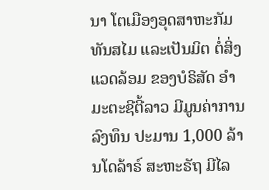ນາ ໂຕເມືອງອຸດສາຫະກັມ ທັນສໄມ ແລະເປັນມິຕ ຕໍ່ສິ່ງແວດລ້ອມ ຂອງບໍຣິສັດ ອຳມະຕະຊີຕີ້ລາວ ມີມູນຄ່າການລົງທຶນ ປະມານ 1,000 ລ້ານໂດລ້າຣ໌ ສະຫະຣັຖ ມີໄລ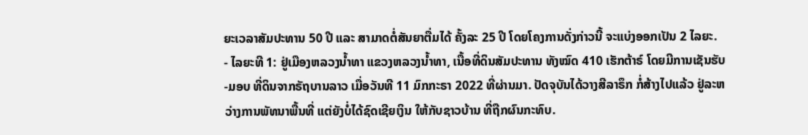ຍະເວລາສັມປະທານ 50 ປີ ແລະ ສາມາດຕໍ່ສັນຍາຕື່ມໄດ້ ຄັ້ງລະ 25 ປີ ໂດຍໂຄງການດັ່ງກ່າວນີ້ ຈະແບ່ງອອກເປັນ 2 ໄລຍະ.
- ໄລຍະທີ 1: ຢູ່ເມືອງຫລວງນໍ້າທາ ແຂວງຫລວງນໍ້າທາ, ເນື້ອທີ່ດິນສັມປະທານ ທັງໝົດ 410 ເຮັກຕ້າຣ໌ ໂດຍມີການເຊັນຮັບ-ມອບ ທີ່ດິນຈາກຣັຖບານລາວ ເມື່ອວັນທີ 11 ມົກກະຣາ 2022 ທີ່ຜ່ານມາ. ປັດຈຸບັນໄດ້ວາງສີລາຣຶກ ກໍ່ສ້າງໄປແລ້ວ ຢູ່ລະຫວ່າງການພັທນາພື້ນທີ່ ແຕ່ຍັງບໍ່ໄດ້ຊົດເຊີຍເງິນ ໃຫ້ກັບຊາວບ້ານ ທີ່ຖືກຜົນກະທົບ.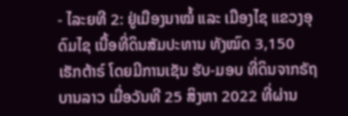- ໄລະຍທີ 2: ຢູ່ເມືອງນາໝໍ້ ແລະ ເມືອງໄຊ ແຂວງອຸດົມໄຊ ເນື້ອທີ່ດິນສັມປະທານ ທັງໝົດ 3,150 ເຮັກຕ້າຣ໌ ໂດຍມີການເຊັນ ຮັບ-ມອບ ທີ່ດິນຈາກຣັຖບານລາວ ເມື່ອວັນທີ 25 ສິງຫາ 2022 ທີ່ຜ່ານ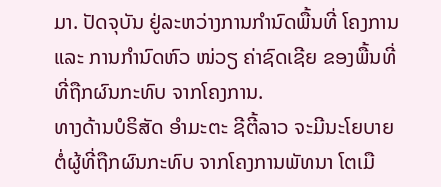ມາ. ປັດຈຸບັນ ຢູ່ລະຫວ່າງການກໍານົດພື້ນທີ່ ໂຄງການ ແລະ ການກໍານົດຫົວ ໜ່ວຽ ຄ່າຊົດເຊີຍ ຂອງພື້ນທີ່ ທີ່ຖືກຜົນກະທົບ ຈາກໂຄງການ.
ທາງດ້ານບໍຣິສັດ ອຳມະຕະ ຊີຕີ້ລາວ ຈະມີນະໂຍບາຍ ຕໍ່ຜູ້ທີ່ຖືກຜົນກະທົບ ຈາກໂຄງການພັທນາ ໂຕເມື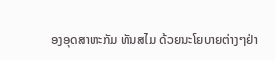ອງອຸດສາຫະກັມ ທັນສໄມ ດ້ວຍນະໂຍບາຍຕ່າງໆຢ່າ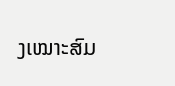ງເໝາະສົມ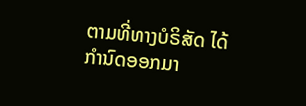ຕາມທີ່ທາງບໍຣິສັດ ໄດ້ກຳນົດອອກມາ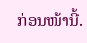ກ່ອນໜ້ານີ້.